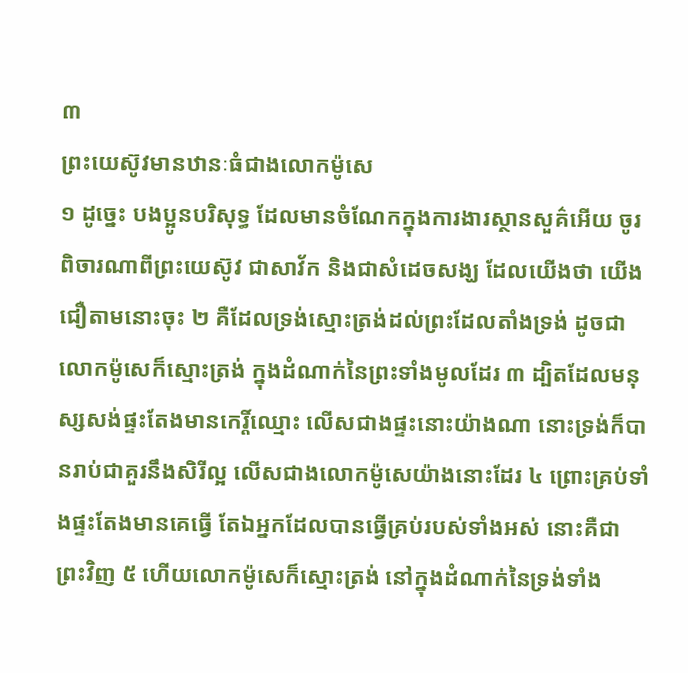៣
ព្រះយេស៊ូវមានឋានៈធំជាងលោកម៉ូសេ
១ ដូច្នេះ បងប្អូនបរិសុទ្ធ ដែលមានចំណែកក្នុងការងារស្ថានសួគ៌អើយ ចូរពិចារណាពីព្រះយេស៊ូវ ជាសាវ័ក និងជាសំដេចសង្ឃ ដែលយើងថា យើងជឿតាមនោះចុះ ២ គឺដែលទ្រង់ស្មោះត្រង់ដល់ព្រះដែលតាំងទ្រង់ ដូចជាលោកម៉ូសេក៏ស្មោះត្រង់ ក្នុងដំណាក់នៃព្រះទាំងមូលដែរ ៣ ដ្បិតដែលមនុស្សសង់ផ្ទះតែងមានកេរ្តិ៍ឈ្មោះ លើសជាងផ្ទះនោះយ៉ាងណា នោះទ្រង់ក៏បានរាប់ជាគួរនឹងសិរីល្អ លើសជាងលោកម៉ូសេយ៉ាងនោះដែរ ៤ ព្រោះគ្រប់ទាំងផ្ទះតែងមានគេធ្វើ តែឯអ្នកដែលបានធ្វើគ្រប់របស់ទាំងអស់ នោះគឺជាព្រះវិញ ៥ ហើយលោកម៉ូសេក៏ស្មោះត្រង់ នៅក្នុងដំណាក់នៃទ្រង់ទាំង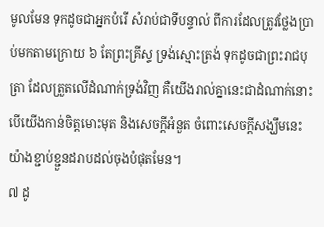មូលមែន ទុកដូចជាអ្នកបំរើ សំរាប់ជាទីបន្ទាល់ ពីការដែលត្រូវថ្លែងប្រាប់មកតាមក្រោយ ៦ តែព្រះគ្រីស្ទ ទ្រង់ស្មោះត្រង់ ទុកដូចជាព្រះរាជបុត្រា ដែលត្រួតលើដំណាក់ទ្រង់វិញ គឺយើងរាល់គ្នានេះជាដំណាក់នោះ បើយើងកាន់ចិត្តមោះមុត និងសេចក្តីអំនួត ចំពោះសេចក្តីសង្ឃឹមនេះ យ៉ាងខ្ជាប់ខ្ជួនដរាបដល់ចុងបំផុតមែន។
៧ ដូ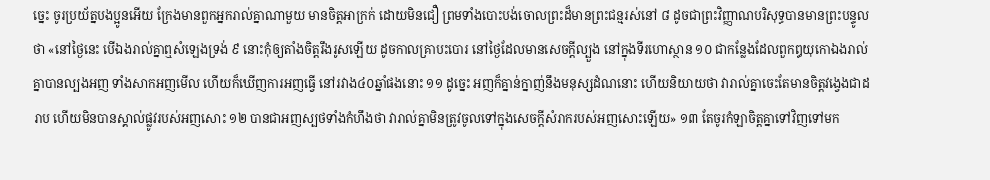ច្នេះ ចូរប្រយ័ត្នបងប្អូនអើយ ក្រែងមានពួកអ្នករាល់គ្នាណាមួយ មានចិត្តអាក្រក់ ដោយមិនជឿ ព្រមទាំងបោះបង់ចោលព្រះដ៏មានព្រះជន្មរស់នៅ ៨ ដូចជាព្រះវិញ្ញាណបរិសុទ្ធបានមានព្រះបន្ទូលថា «នៅថ្ងៃនេះ បើឯងរាល់គ្នាឮសំឡេងទ្រង់ ៩ នោះកុំឲ្យតាំងចិត្តរឹងរូសឡើយ ដូចកាលគ្រាបះបោរ នៅថ្ងៃដែលមានសេចក្តីល្បួង នៅក្នុងទីរហោស្ថាន ១០ ជាកន្លែងដែលពួកឰយុកោឯងរាល់គ្នាបានល្បងអញ ទាំងសាកអញមើល ហើយក៏ឃើញការអញធ្វើ នៅរវាង៤០ឆ្នាំផងនោះ ១១ ដូច្នេះ អញក៏គ្នាន់ក្នាញ់នឹងមនុស្សដំណនោះ ហើយនិយាយថា វារាល់គ្នាចេះតែមានចិត្តវង្វេងជាដរាប ហើយមិនបានស្គាល់ផ្លូវរបស់អញសោះ ១២ បានជាអញស្បថទាំងកំហឹងថា វារាល់គ្នាមិនត្រូវចូលទៅក្នុងសេចក្តីសំរាករបស់អញសោះឡើយ» ១៣ តែចូរកំឡាចិត្តគ្នាទៅវិញទៅមក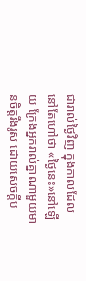ជារាល់ថ្ងៃវិញ ក្នុងកាលដែលនៅតែហៅថា «ថ្ងៃនេះ»នៅឡើយ ក្រែងអ្នករាល់គ្នាណាមួយមានចិត្តរឹងរូស ដោយសេចក្តីប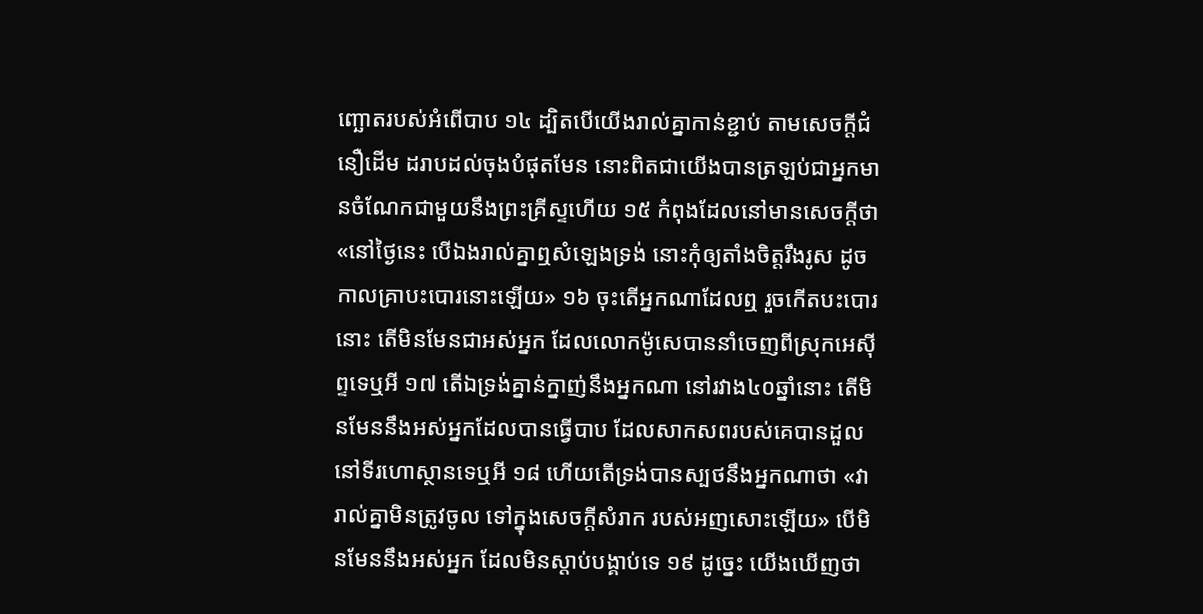ញ្ឆោតរបស់អំពើបាប ១៤ ដ្បិតបើយើងរាល់គ្នាកាន់ខ្ជាប់ តាមសេចក្តីជំនឿដើម ដរាបដល់ចុងបំផុតមែន នោះពិតជាយើងបានត្រឡប់ជាអ្នកមានចំណែកជាមួយនឹងព្រះគ្រីស្ទហើយ ១៥ កំពុងដែលនៅមានសេចក្តីថា «នៅថ្ងៃនេះ បើឯងរាល់គ្នាឮសំឡេងទ្រង់ នោះកុំឲ្យតាំងចិត្តរឹងរូស ដូចកាលគ្រាបះបោរនោះឡើយ» ១៦ ចុះតើអ្នកណាដែលឮ រួចកើតបះបោរនោះ តើមិនមែនជាអស់អ្នក ដែលលោកម៉ូសេបាននាំចេញពីស្រុកអេស៊ីព្ទទេឬអី ១៧ តើឯទ្រង់គ្នាន់ក្នាញ់នឹងអ្នកណា នៅរវាង៤០ឆ្នាំនោះ តើមិនមែននឹងអស់អ្នកដែលបានធ្វើបាប ដែលសាកសពរបស់គេបានដួល នៅទីរហោស្ថានទេឬអី ១៨ ហើយតើទ្រង់បានស្បថនឹងអ្នកណាថា «វារាល់គ្នាមិនត្រូវចូល ទៅក្នុងសេចក្តីសំរាក របស់អញសោះឡើយ» បើមិនមែននឹងអស់អ្នក ដែលមិនស្តាប់បង្គាប់ទេ ១៩ ដូច្នេះ យើងឃើញថា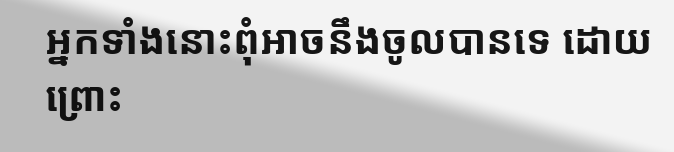អ្នកទាំងនោះពុំអាចនឹងចូលបានទេ ដោយព្រោះ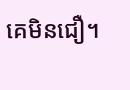គេមិនជឿ។